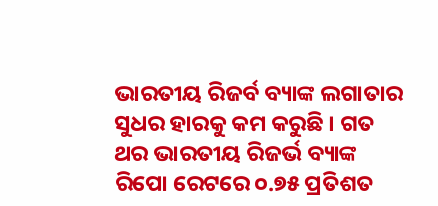ଭାରତୀୟ ରିଜର୍ବ ବ୍ୟାଙ୍କ ଲଗାତାର ସୁଧର ହାରକୁ କମ କରୁଛି । ଗତ ଥର ଭାରତୀୟ ରିଜର୍ଭ ବ୍ୟାଙ୍କ ରିପୋ ରେଟରେ ୦.୭୫ ପ୍ରତିଶତ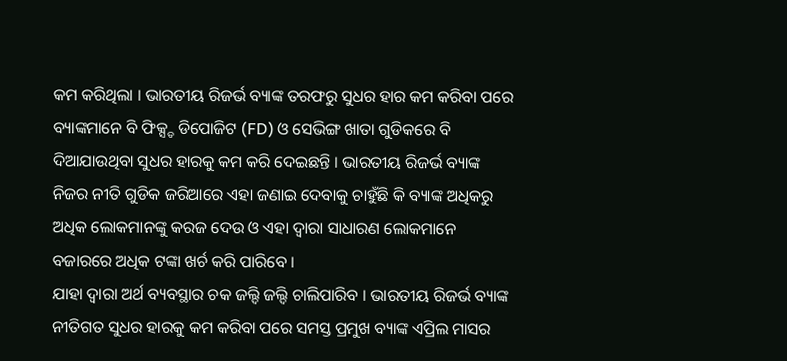କମ କରିଥିଲା । ଭାରତୀୟ ରିଜର୍ଭ ବ୍ୟାଙ୍କ ତରଫରୁ ସୁଧର ହାର କମ କରିବା ପରେ ବ୍ୟାଙ୍କମାନେ ବି ଫିକ୍ସ୍ଡ ଡିପୋଜିଟ (FD) ଓ ସେଭିଙ୍ଗ ଖାତା ଗୁଡିକରେ ବି ଦିଆଯାଉଥିବା ସୁଧର ହାରକୁ କମ କରି ଦେଇଛନ୍ତି । ଭାରତୀୟ ରିଜର୍ଭ ବ୍ୟାଙ୍କ ନିଜର ନୀତି ଗୁଡିକ ଜରିଆରେ ଏହା ଜଣାଇ ଦେବାକୁ ଚାହୁଁଛି କି ବ୍ୟାଙ୍କ ଅଧିକରୁ ଅଧିକ ଲୋକମାନଙ୍କୁ କରଜ ଦେଉ ଓ ଏହା ଦ୍ଵାରା ସାଧାରଣ ଲୋକମାନେ ବଜାରରେ ଅଧିକ ଟଙ୍କା ଖର୍ଚ କରି ପାରିବେ ।
ଯାହା ଦ୍ଵାରା ଅର୍ଥ ବ୍ୟବସ୍ଥାର ଚକ ଜଲ୍ଦି ଜଲ୍ଦି ଚାଲିପାରିବ । ଭାରତୀୟ ରିଜର୍ଭ ବ୍ୟାଙ୍କ ନୀତିଗତ ସୁଧର ହାରକୁ କମ କରିବା ପରେ ସମସ୍ତ ପ୍ରମୁଖ ବ୍ୟାଙ୍କ ଏପ୍ରିଲ ମାସର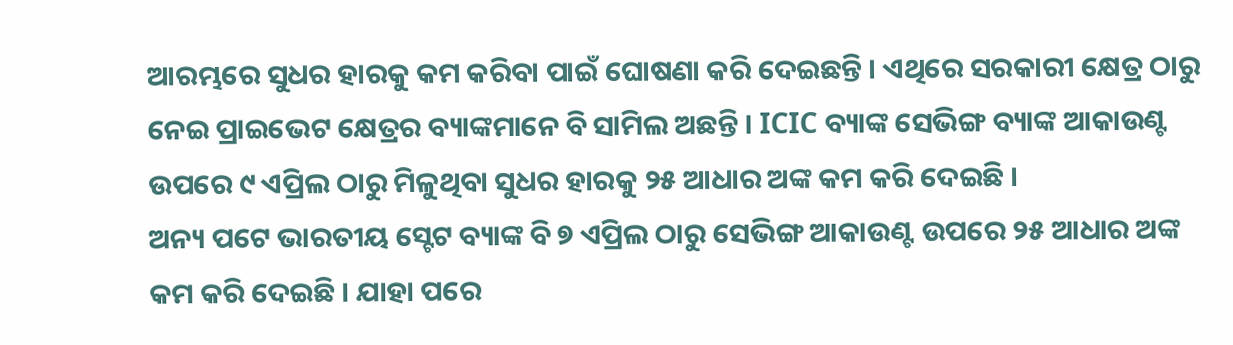ଆରମ୍ଭରେ ସୁଧର ହାରକୁ କମ କରିବା ପାଇଁ ଘୋଷଣା କରି ଦେଇଛନ୍ତି । ଏଥିରେ ସରକାରୀ କ୍ଷେତ୍ର ଠାରୁ ନେଇ ପ୍ରାଇଭେଟ କ୍ଷେତ୍ରର ବ୍ୟାଙ୍କମାନେ ବି ସାମିଲ ଅଛନ୍ତି । ICIC ବ୍ୟାଙ୍କ ସେଭିଙ୍ଗ ବ୍ୟାଙ୍କ ଆକାଉଣ୍ଟ ଉପରେ ୯ ଏପ୍ରିଲ ଠାରୁ ମିଳୁଥିବା ସୁଧର ହାରକୁ ୨୫ ଆଧାର ଅଙ୍କ କମ କରି ଦେଇଛି ।
ଅନ୍ୟ ପଟେ ଭାରତୀୟ ସ୍ଟେଟ ବ୍ୟାଙ୍କ ବି ୭ ଏପ୍ରିଲ ଠାରୁ ସେଭିଙ୍ଗ ଆକାଉଣ୍ଟ ଉପରେ ୨୫ ଆଧାର ଅଙ୍କ କମ କରି ଦେଇଛି । ଯାହା ପରେ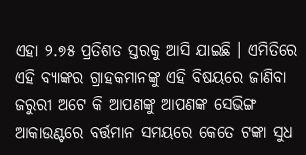ଏହା ୨.୭୫ ପ୍ରତିଶତ ସ୍ତରକୁ ଆସି ଯାଇଛି । ଏମିତିରେ ଏହି ବ୍ୟାଙ୍କର ଗ୍ରାହକମାନଙ୍କୁ ଏହି ବିଷୟରେ ଜାଣିବା ଜରୁରୀ ଅଟେ କି ଆପଣଙ୍କୁ ଆପଣଙ୍କ ସେଭିଙ୍ଗ ଆକାଉଣ୍ଟରେ ବର୍ତ୍ତମାନ ସମୟରେ କେତେ ଟଙ୍କା ସୁଧ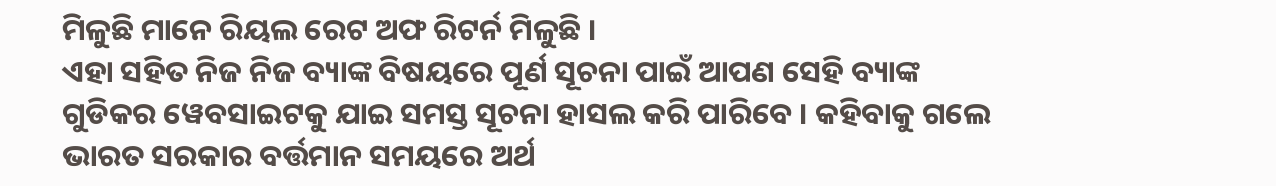ମିଳୁଛି ମାନେ ରିୟଲ ରେଟ ଅଫ ରିଟର୍ନ ମିଳୁଛି ।
ଏହା ସହିତ ନିଜ ନିଜ ବ୍ୟାଙ୍କ ବିଷୟରେ ପୂର୍ଣ ସୂଚନା ପାଇଁ ଆପଣ ସେହି ବ୍ୟାଙ୍କ ଗୁଡିକର ୱେବସାଇଟକୁ ଯାଇ ସମସ୍ତ ସୂଚନା ହାସଲ କରି ପାରିବେ । କହିବାକୁ ଗଲେ ଭାରତ ସରକାର ବର୍ତ୍ତମାନ ସମୟରେ ଅର୍ଥ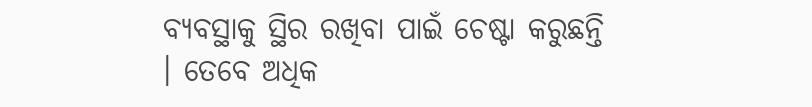ବ୍ୟବସ୍ଥାକୁ ସ୍ଥିର ରଖିବା ପାଇଁ ଚେଷ୍ଟା କରୁଛନ୍ତି । ତେବେ ଅଧିକ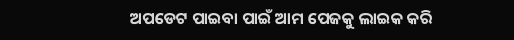ଅପଡେଟ ପାଇବା ପାଇଁ ଆମ ପେଜକୁ ଲାଇକ କରି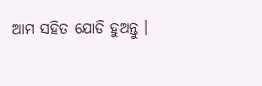ଆମ ସହିତ ଯୋଡି ହୁଅନ୍ତୁ ।